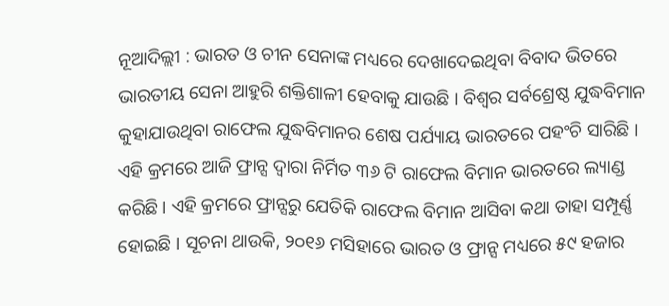ନୂଆଦିଲ୍ଲୀ : ଭାରତ ଓ ଚୀନ ସେନାଙ୍କ ମଧ୍ୟରେ ଦେଖାଦେଇଥିବା ବିବାଦ ଭିତରେ ଭାରତୀୟ ସେନା ଆହୁରି ଶକ୍ତିଶାଳୀ ହେବାକୁ ଯାଉଛି । ବିଶ୍ୱର ସର୍ବଶ୍ରେଷ୍ଠ ଯୁଦ୍ଧବିମାନ କୁହାଯାଉଥିବା ରାଫେଲ ଯୁଦ୍ଧବିମାନର ଶେଷ ପର୍ଯ୍ୟାୟ ଭାରତରେ ପହଂଚି ସାରିଛି । ଏହି କ୍ରମରେ ଆଜି ଫ୍ରାନ୍ସ ଦ୍ୱାରା ନିର୍ମିତ ୩୬ ଟି ରାଫେଲ ବିମାନ ଭାରତରେ ଲ୍ୟାଣ୍ଡ କରିଛି । ଏହି କ୍ରମରେ ଫ୍ରାନ୍ସରୁ ଯେତିକି ରାଫେଲ ବିମାନ ଆସିବା କଥା ତାହା ସମ୍ପୂର୍ଣ୍ଣ ହୋଇଛି । ସୂଚନା ଥାଉକି, ୨୦୧୬ ମସିହାରେ ଭାରତ ଓ ଫ୍ରାନ୍ସ ମଧ୍ୟରେ ୫୯ ହଜାର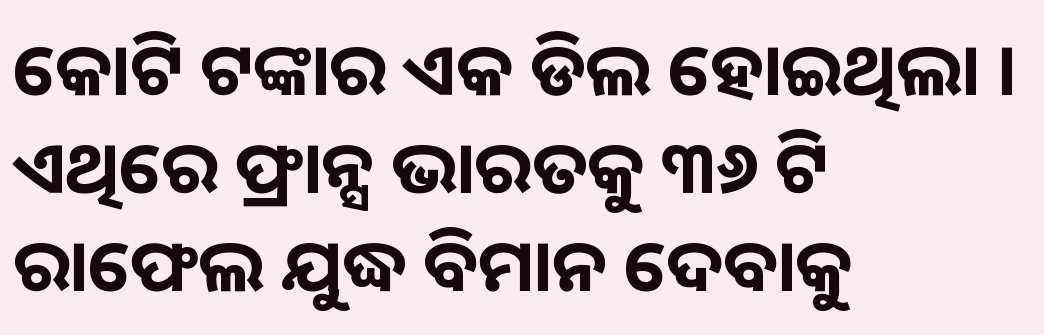କୋଟି ଟଙ୍କାର ଏକ ଡିଲ ହୋଇଥିଲା । ଏଥିରେ ଫ୍ରାନ୍ସ ଭାରତକୁ ୩୬ ଟି ରାଫେଲ ଯୁଦ୍ଧ ବିମାନ ଦେବାକୁ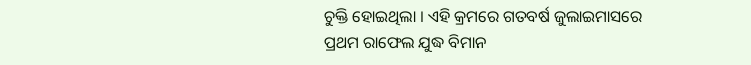ଚୁକ୍ତି ହୋଇଥିଲା । ଏହି କ୍ରମରେ ଗତବର୍ଷ ଜୁଲାଇମାସରେ ପ୍ରଥମ ରାଫେଲ ଯୁଦ୍ଧ ବିମାନ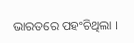ଭାରତରେ ପହଂଚିଥିଲା ।